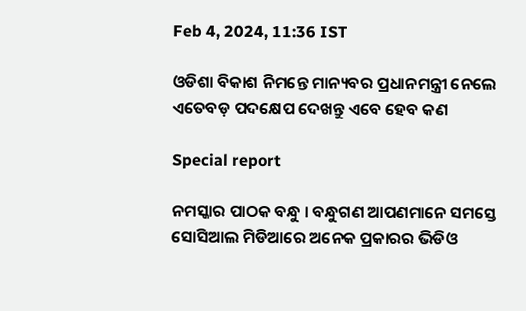Feb 4, 2024, 11:36 IST

ଓଡିଶା ବିକାଶ ନିମନ୍ତେ ମାନ୍ୟବର ପ୍ରଧାନମନ୍ତ୍ରୀ ନେଲେ ଏତେବଡ଼ ପଦକ୍ଷେପ ଦେଖନ୍ତୁ ଏବେ ହେବ କଣ

Special report

ନମସ୍କାର ପାଠକ ବନ୍ଧୁ । ବନ୍ଧୁଗଣ ଆପଣମାନେ ସମସ୍ତେ ସୋସିଆଲ ମିଡିଆରେ ଅନେକ ପ୍ରକାରର ଭିଡିଓ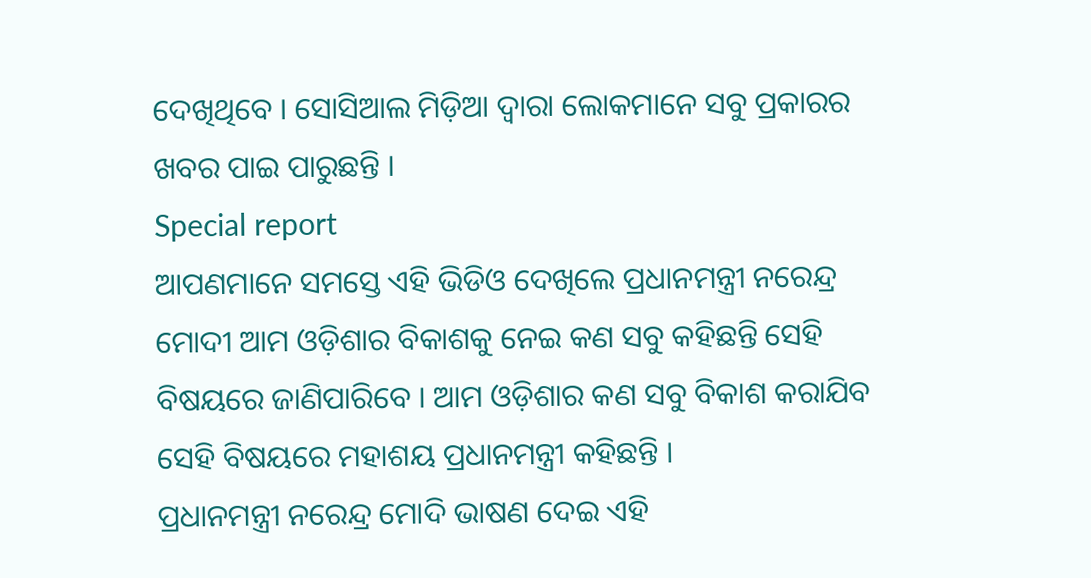ଦେଖିଥିବେ । ସୋସିଆଲ ମିଡ଼ିଆ ଦ୍ଵାରା ଲୋକମାନେ ସବୁ ପ୍ରକାରର ଖବର ପାଇ ପାରୁଛନ୍ତି ।
Special report
ଆପଣମାନେ ସମସ୍ତେ ଏହି ଭିଡିଓ ଦେଖିଲେ ପ୍ରଧାନମନ୍ତ୍ରୀ ନରେନ୍ଦ୍ର ମୋଦୀ ଆମ ଓଡ଼ିଶାର ବିକାଶକୁ ନେଇ କଣ ସବୁ କହିଛନ୍ତି ସେହି ବିଷୟରେ ଜାଣିପାରିବେ । ଆମ ଓଡ଼ିଶାର କଣ ସବୁ ବିକାଶ କରାଯିବ ସେହି ବିଷୟରେ ମହାଶୟ ପ୍ରଧାନମନ୍ତ୍ରୀ କହିଛନ୍ତି ।
ପ୍ରଧାନମନ୍ତ୍ରୀ ନରେନ୍ଦ୍ର ମୋଦି ଭାଷଣ ଦେଇ ଏହି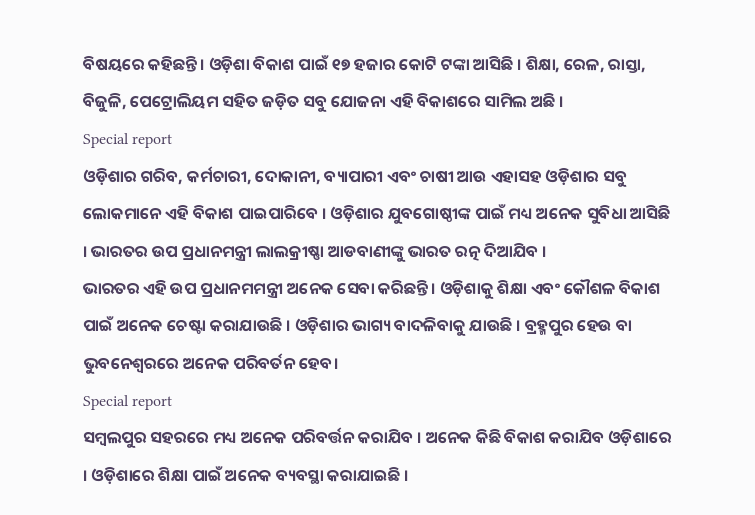ବିଷୟରେ କହିଛନ୍ତି । ଓଡ଼ିଶା ବିକାଶ ପାଇଁ ୧୭ ହଜାର କୋଟି ଟଙ୍କା ଆସିଛି । ଶିକ୍ଷା, ରେଳ, ରାସ୍ତା, ବିଜୁଳି, ପେଟ୍ରୋଲିୟମ ସହିତ ଜଡ଼ିତ ସବୁ ଯୋଜନା ଏହି ବିକାଶରେ ସାମିଲ ଅଛି ।
Special report
ଓଡ଼ିଶାର ଗରିବ, କର୍ମଚାରୀ, ଦୋକାନୀ, ବ୍ୟାପାରୀ ଏବଂ ଚାଷୀ ଆଉ ଏହାସହ ଓଡ଼ିଶାର ସବୁ ଲୋକମାନେ ଏହି ବିକାଶ ପାଇପାରିବେ । ଓଡ଼ିଶାର ଯୁବଗୋଷ୍ଠୀଙ୍କ ପାଇଁ ମଧ୍ୟ ଅନେକ ସୁବିଧା ଆସିଛି । ଭାରତର ଉପ ପ୍ରଧାନମନ୍ତ୍ରୀ ଲାଲକ୍ରୀଷ୍ଣା ଆଡବାଣୀଙ୍କୁ ଭାରତ ରତ୍ନ ଦିଆଯିବ ।
ଭାରତର ଏହି ଉପ ପ୍ରଧାନମମନ୍ତ୍ରୀ ଅନେକ ସେବା କରିଛନ୍ତି । ଓଡ଼ିଶାକୁ ଶିକ୍ଷା ଏବଂ କୌଶଳ ବିକାଶ ପାଇଁ ଅନେକ ଚେଷ୍ଟା କରାଯାଉଛି । ଓଡ଼ିଶାର ଭାଗ୍ୟ ବାଦଳିବାକୁ ଯାଉଛି । ବ୍ରହ୍ମପୁର ହେଉ ବା ଭୁବନେଶ୍ଵରରେ ଅନେକ ପରିବର୍ତନ ହେବ।
Special report
ସମ୍ବଲପୁର ସହରରେ ମଧ୍ୟ ଅନେକ ପରିବର୍ତ୍ତନ କରାଯିବ । ଅନେକ କିଛି ବିକାଶ କରାଯିବ ଓଡ଼ିଶାରେ । ଓଡ଼ିଶାରେ ଶିକ୍ଷା ପାଇଁ ଅନେକ ବ୍ୟବସ୍ଥା କରାଯାଇଛି ।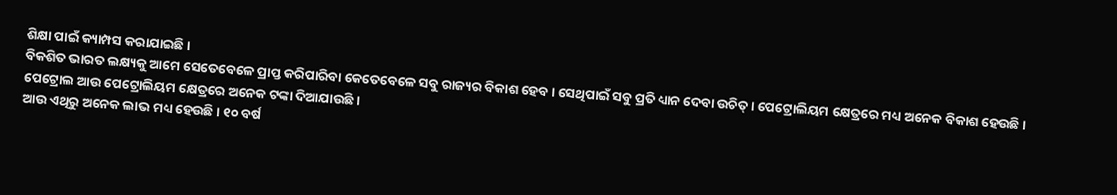ଶିକ୍ଷା ପାଇଁ କ୍ୟାମ୍ପସ କରାଯାଇଛି ।
ବିକଶିତ ଭାରତ ଲକ୍ଷ୍ୟକୁ ଆମେ ସେତେବେଳେ ପ୍ରାପ୍ତ କରିପାରିବା କେତେବେଳେ ସବୁ ରାଜ୍ୟର ବିକାଶ ହେବ । ସେଥିପାଇଁ ସବୁ ପ୍ରତି ଧ୍ୟାନ ଦେବା ଉଚିତ୍ । ପେଟ୍ରୋଲିୟମ କ୍ଷେତ୍ରରେ ମଧ୍ୟ ଅନେକ ବିକାଶ ହେଉଛି । ପେଟ୍ରୋଲ ଆଉ ପେଟ୍ରୋଲିୟମ କ୍ଷେତ୍ରରେ ଅନେକ ଟଙ୍କା ଦିଆଯାଉଛି ।
ଆଉ ଏଥିରୁ ଅନେକ ଲାଭ ମଧ୍ୟ ହେଉଛି । ୧୦ ବର୍ଷ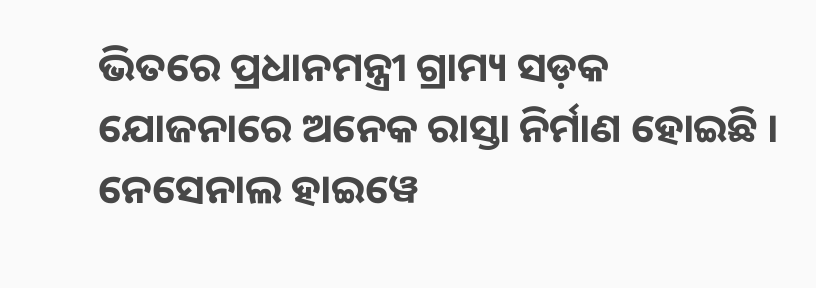ଭିତରେ ପ୍ରଧାନମନ୍ତ୍ରୀ ଗ୍ରାମ୍ୟ ସଡ଼କ ଯୋଜନାରେ ଅନେକ ରାସ୍ତା ନିର୍ମାଣ ହୋଇଛି । ନେସେନାଲ ହାଇୱେ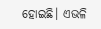ହୋଇଛି। ଏଭଳି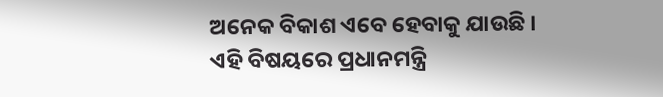ଅନେକ ବିକାଶ ଏବେ ହେବାକୁ ଯାଉଛି । ଏହି ବିଷୟରେ ପ୍ରଧାନମନ୍ତ୍ରି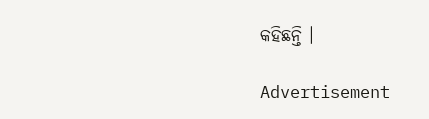କହିଛନ୍ତି ।

Advertisement